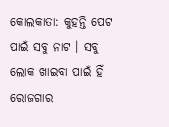କୋଲକାତା: କୁହନ୍ତି ପେଟ ପାଇଁ ସବୁ ନାଟ । ସବୁ ଲୋକ ଖାଇବା ପାଇଁ ହିଁ ରୋଜଗାର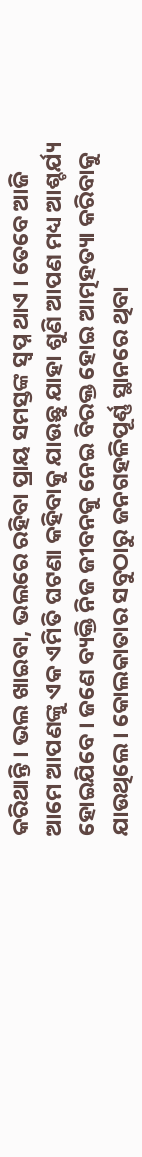କରିଥାନ୍ତି । ଭଲ ଖାଇବା, ଭଲରେ ରହିବା ପ୍ରାୟ ସମସ୍ତଙ୍କ ସ୍ଵପ୍ନ ଥାଏ । ତେବେ ଆଜି ଆମେ ଆପଣଙ୍କୁ ଏକ ଏମିତି ଘଟଣା କହିବାକୁ ଯାଉଛୁ ଯାହା ଶୁଣି ଆପଣ ମଧ୍ୟ ଆଶ୍ଚର୍ଯ୍ୟ ହୋଇଯିବେ । ଜଣେ ବ୍ୟକ୍ତି ନିଜ ଜୀବନକୁ ନେଇ ବିରକ୍ତ ହୋଇ ଆତ୍ମହତ୍ୟା କରିବାକୁ ଯାଉଥିଲେ । କୋଲକାତାର ସବୁଠାରୁ ଜନଗହଳିପୂର୍ଣ୍ଣ ସ୍ଥାନରେ ଥିବା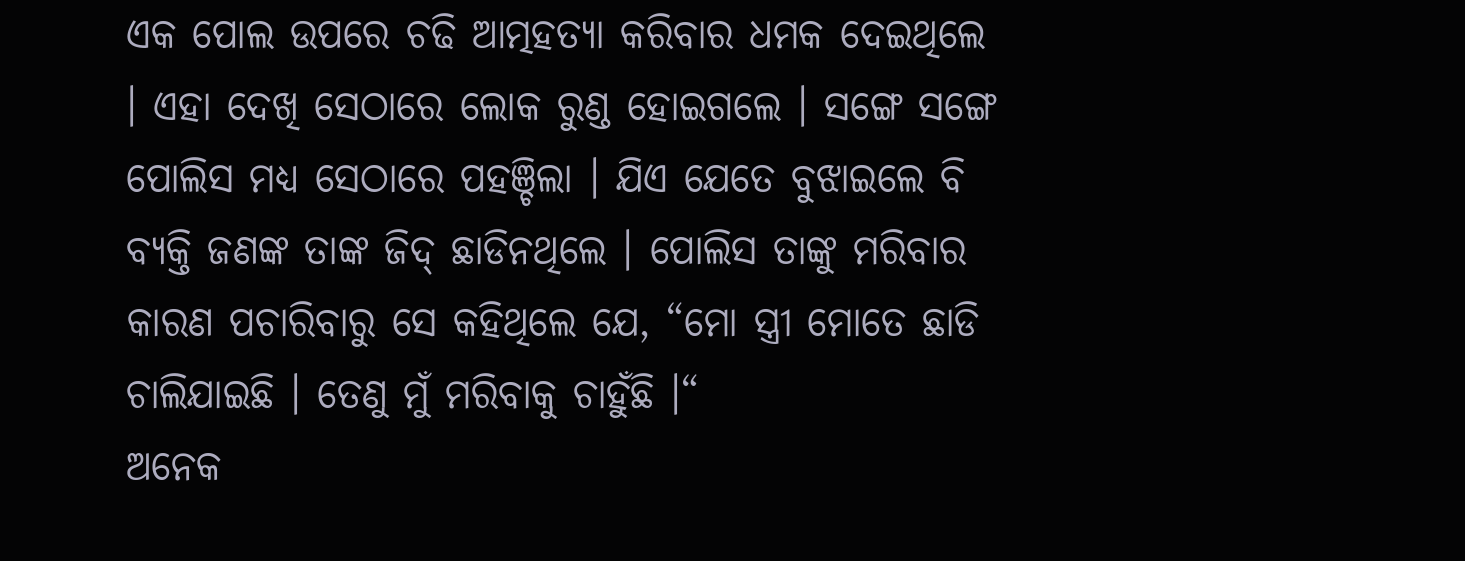ଏକ ପୋଲ ଉପରେ ଚଢି ଆତ୍ମହତ୍ୟା କରିବାର ଧମକ ଦେଇଥିଲେ । ଏହା ଦେଖି ସେଠାରେ ଲୋକ ରୁଣ୍ଡ ହୋଇଗଲେ । ସଙ୍ଗେ ସଙ୍ଗେ ପୋଲିସ ମଧ୍ୟ ସେଠାରେ ପହଞ୍ଚିଲା । ଯିଏ ଯେତେ ବୁଝାଇଲେ ବି ବ୍ୟକ୍ତି ଜଣଙ୍କ ତାଙ୍କ ଜିଦ୍ ଛାଡିନଥିଲେ । ପୋଲିସ ତାଙ୍କୁ ମରିବାର କାରଣ ପଚାରିବାରୁ ସେ କହିଥିଲେ ଯେ, “ମୋ ସ୍ତ୍ରୀ ମୋତେ ଛାଡି ଚାଲିଯାଇଛି । ତେଣୁ ମୁଁ ମରିବାକୁ ଚାହୁଁଛି ।“
ଅନେକ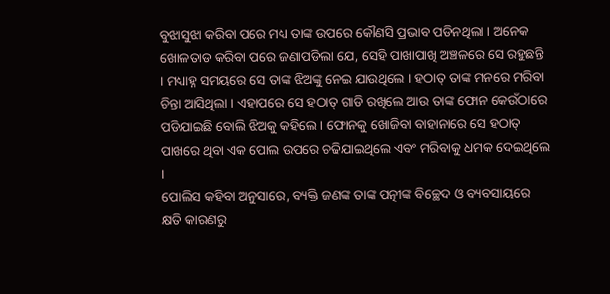ବୁଝାସୁଝା କରିବା ପରେ ମଧ୍ୟ ତାଙ୍କ ଉପରେ କୌଣସି ପ୍ରଭାବ ପଡିନଥିଲା । ଅନେକ ଖୋଳତାଡ କରିବା ପରେ ଜଣାପଡିଲା ଯେ, ସେହି ପାଖାପାଖି ଅଞ୍ଚଳରେ ସେ ରହୁଛନ୍ତି । ମଧ୍ୟାହ୍ନ ସମୟରେ ସେ ତାଙ୍କ ଝିଅଙ୍କୁ ନେଇ ଯାଉଥିଲେ । ହଠାତ୍ ତାଙ୍କ ମନରେ ମରିବା ଚିନ୍ତା ଆସିଥିଲା । ଏହାପରେ ସେ ହଠାତ୍ ଗାଡି ରଖିଲେ ଆଉ ତାଙ୍କ ଫୋନ କେଉଁଠାରେ ପଡିଯାଇଛି ବୋଲି ଝିଅକୁ କହିଲେ । ଫୋନକୁ ଖୋଜିବା ବାହାନାରେ ସେ ହଠାତ୍ ପାଖରେ ଥିବା ଏକ ପୋଲ ଉପରେ ଚଢିଯାଇଥିଲେ ଏବଂ ମରିବାକୁ ଧମକ ଦେଇଥିଲେ ।
ପୋଲିସ କହିବା ଅନୁସାରେ, ବ୍ୟକ୍ତି ଜଣଙ୍କ ତାଙ୍କ ପତ୍ନୀଙ୍କ ବିଚ୍ଛେଦ ଓ ବ୍ୟବସାୟରେ କ୍ଷତି କାରଣରୁ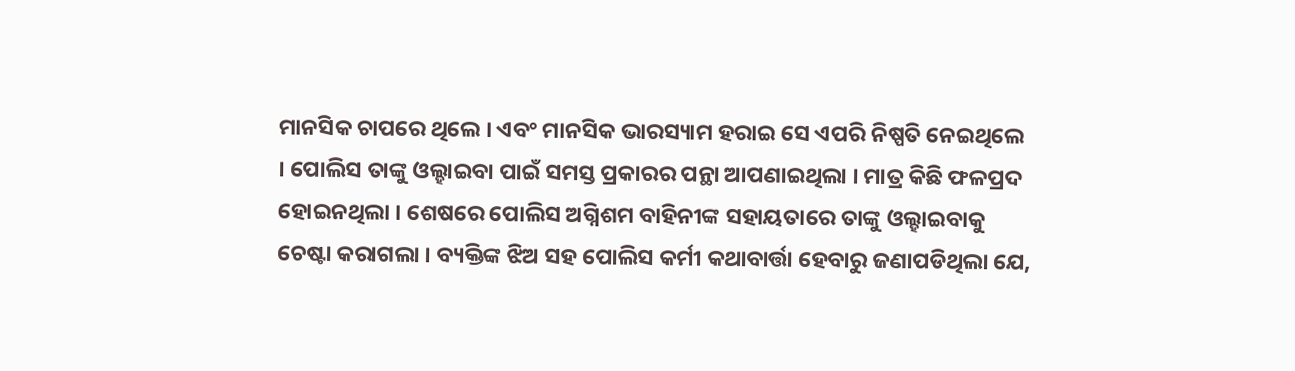ମାନସିକ ଚାପରେ ଥିଲେ । ଏବଂ ମାନସିକ ଭାରସ୍ୟାମ ହରାଇ ସେ ଏପରି ନିଷ୍ପତି ନେଇଥିଲେ । ପୋଲିସ ତାଙ୍କୁ ଓଲ୍ହାଇବା ପାଇଁ ସମସ୍ତ ପ୍ରକାରର ପନ୍ଥା ଆପଣାଇଥିଲା । ମାତ୍ର କିଛି ଫଳପ୍ରଦ ହୋଇନଥିଲା । ଶେଷରେ ପୋଲିସ ଅଗ୍ନିଶମ ବାହିନୀଙ୍କ ସହାୟତାରେ ତାଙ୍କୁ ଓଲ୍ହାଇବାକୁ ଚେଷ୍ଟା କରାଗଲା । ବ୍ୟକ୍ତିଙ୍କ ଝିଅ ସହ ପୋଲିସ କର୍ମୀ କଥାବାର୍ତ୍ତା ହେବାରୁ ଜଣାପଡିଥିଲା ଯେ,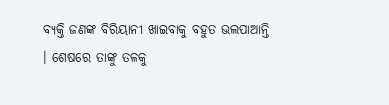ବ୍ୟକ୍ତି ଜଣଙ୍କ ବିରିୟାନୀ ଖାଇବାକୁ ବହୁତ ଭଲପାଆନ୍ତି । ଶେଷରେ ତାଙ୍କୁ ତଳକୁ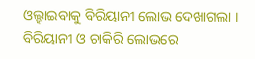ଓଲ୍ହାଇବାକୁ ବିରିୟାନୀ ଲୋଭ ଦେଖାଗଲା । ବିରିୟାନୀ ଓ ଚାକିରି ଲୋଭରେ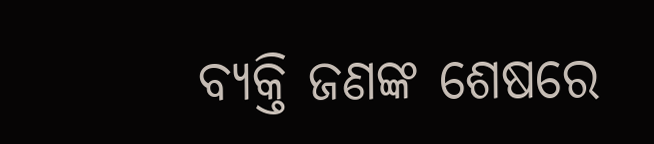ବ୍ୟକ୍ତି ଜଣଙ୍କ ଶେଷରେ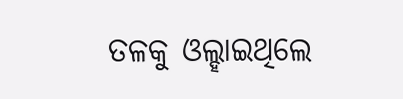ତଳକୁ ଓଲ୍ହାଇଥିଲେ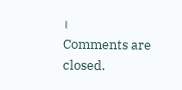।
Comments are closed.